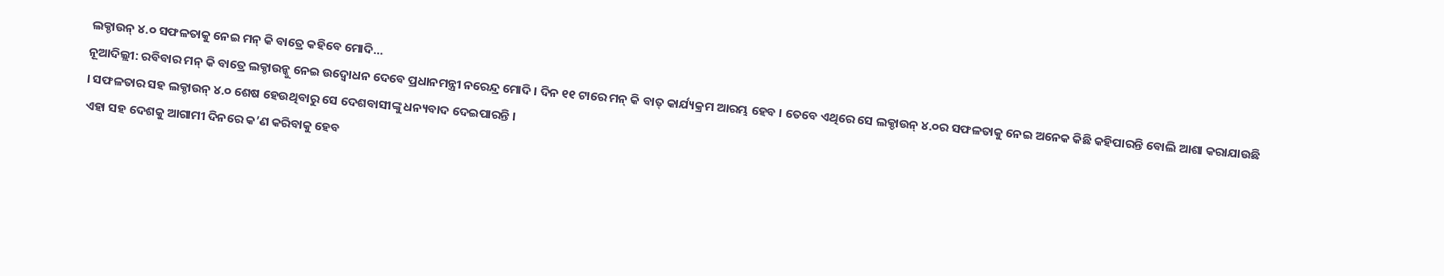ଲକ୍ଡାଉନ୍ ୪.୦ ସଫଳତାକୁ ନେଇ ମନ୍ କି ବାତ୍ରେ କହିବେ ମୋଦି…
ନୂଆଦିଲ୍ଲୀ: ରବିବାର ମନ୍ କି ବାତ୍ରେ ଲକ୍ଡାଉନ୍କୁ ନେଇ ଉଦ୍ବୋଧନ ଦେବେ ପ୍ରଧାନମନ୍ତ୍ରୀ ନରେନ୍ଦ୍ର ମୋଦି । ଦିନ ୧୧ ଟାରେ ମନ୍ କି ବାତ୍ କାର୍ଯ୍ୟକ୍ରମ ଆରମ୍ଭ ହେବ । ତେବେ ଏଥିରେ ସେ ଲକ୍ଡାଉନ୍ ୪.୦ର ସଫଳତାକୁ ନେଇ ଅନେକ କିଛି କହିପାରନ୍ତି ବୋଲି ଆଶା କରାଯାଉଛି । ସଫଳତାର ସହ ଲକ୍ଡାଉନ୍ ୪.୦ ଶେଷ ହେଉଥିବାରୁ ସେ ଦେଶବାସୀଙ୍କୁ ଧନ୍ୟବାଦ ଦେଇପାରନ୍ତି ।
ଏହା ସହ ଦେଶକୁ ଆଗାମୀ ଦିନରେ କ’ଣ କରିବାକୁ ହେବ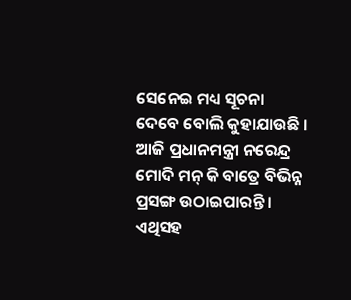ସେନେଇ ମଧ୍ୟ ସୂଚନା ଦେବେ ବୋଲି କୁହାଯାଉଛି । ଆଜି ପ୍ରଧାନମନ୍ତ୍ରୀ ନରେନ୍ଦ୍ର ମୋଦି ମନ୍ କି ବାତ୍ରେ ବିଭିନ୍ନ ପ୍ରସଙ୍ଗ ଉଠାଇପାରନ୍ତି । ଏଥିସହ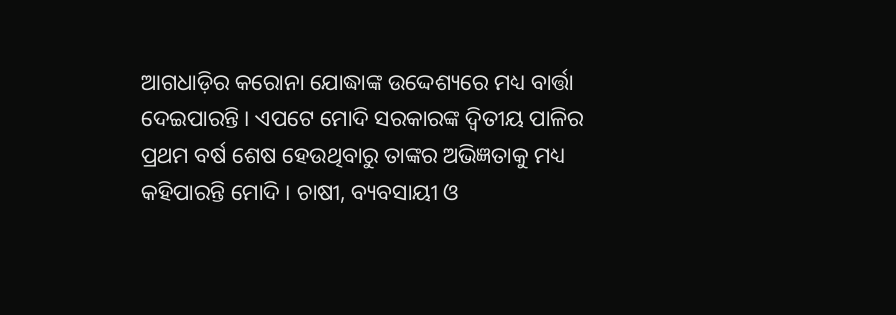ଆଗଧାଡ଼ିର କରୋନା ଯୋଦ୍ଧାଙ୍କ ଉଦ୍ଦେଶ୍ୟରେ ମଧ୍ୟ ବାର୍ତ୍ତା ଦେଇପାରନ୍ତି । ଏପଟେ ମୋଦି ସରକାରଙ୍କ ଦ୍ୱିତୀୟ ପାଳିର ପ୍ରଥମ ବର୍ଷ ଶେଷ ହେଉଥିବାରୁ ତାଙ୍କର ଅଭିଜ୍ଞତାକୁ ମଧ୍ୟ କହିପାରନ୍ତି ମୋଦି । ଚାଷୀ, ବ୍ୟବସାୟୀ ଓ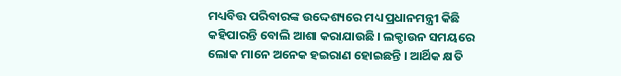ମଧ୍ୟବିତ୍ତ ପରିବାରଙ୍କ ଉଦ୍ଦେଶ୍ୟରେ ମଧ୍ୟ ପ୍ରଧାନମନ୍ତ୍ରୀ କିଛି କହିପାରନ୍ତି ବୋଲି ଆଶା କରାଯାଉଛି । ଲକ୍ଡାଉନ ସମୟରେ ଲୋକ ମାନେ ଅନେକ ହଇରାଣ ହୋଇଛନ୍ତି । ଆର୍ଥିକ କ୍ଷତି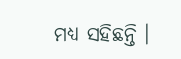ମଧ୍ୟ ସହିଛନ୍ତି ।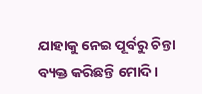ଯାହାକୁ ନେଇ ପୂର୍ବରୁ ଚିନ୍ତା ବ୍ୟକ୍ତ କରିଛନ୍ତି ମୋଦି ।